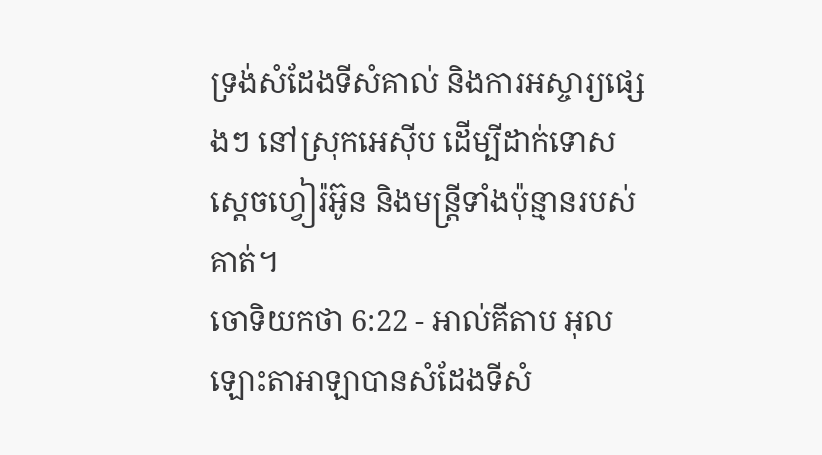ទ្រង់សំដែងទីសំគាល់ និងការអស្ចារ្យផ្សេងៗ នៅស្រុកអេស៊ីប ដើម្បីដាក់ទោសស្តេចហ្វៀរ៉អ៊ូន និងមន្ត្រីទាំងប៉ុន្មានរបស់គាត់។
ចោទិយកថា 6:22 - អាល់គីតាប អុលឡោះតាអាឡាបានសំដែងទីសំ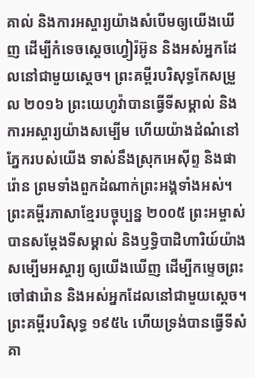គាល់ និងការអស្ចារ្យយ៉ាងសំបើមឲ្យយើងឃើញ ដើម្បីកំទេចស្តេចហ្វៀរ៉អ៊ូន និងអស់អ្នកដែលនៅជាមួយស្តេច។ ព្រះគម្ពីរបរិសុទ្ធកែសម្រួល ២០១៦ ព្រះយេហូវ៉ាបានធ្វើទីសម្គាល់ និងការអស្ចារ្យយ៉ាងសម្បើម ហើយយ៉ាងដំណំនៅភ្នែករបស់យើង ទាស់នឹងស្រុកអេស៊ីព្ទ និងផារ៉ោន ព្រមទាំងពួកដំណាក់ព្រះអង្គទាំងអស់។ ព្រះគម្ពីរភាសាខ្មែរបច្ចុប្បន្ន ២០០៥ ព្រះអម្ចាស់បានសម្តែងទីសម្គាល់ និងឫទ្ធិបាដិហារិយ៍យ៉ាងសម្បើមអស្ចារ្យ ឲ្យយើងឃើញ ដើម្បីកម្ទេចព្រះចៅផារ៉ោន និងអស់អ្នកដែលនៅជាមួយស្ដេច។ ព្រះគម្ពីរបរិសុទ្ធ ១៩៥៤ ហើយទ្រង់បានធ្វើទីសំគា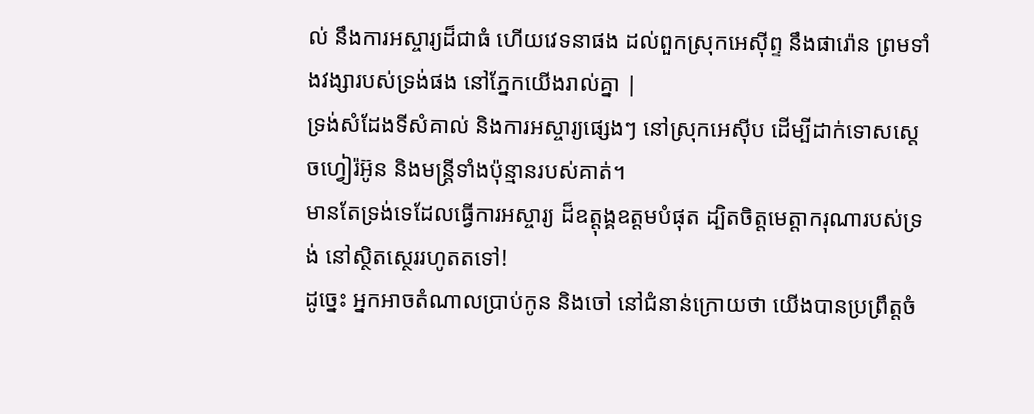ល់ នឹងការអស្ចារ្យដ៏ជាធំ ហើយវេទនាផង ដល់ពួកស្រុកអេស៊ីព្ទ នឹងផារ៉ោន ព្រមទាំងវង្សារបស់ទ្រង់ផង នៅភ្នែកយើងរាល់គ្នា |
ទ្រង់សំដែងទីសំគាល់ និងការអស្ចារ្យផ្សេងៗ នៅស្រុកអេស៊ីប ដើម្បីដាក់ទោសស្តេចហ្វៀរ៉អ៊ូន និងមន្ត្រីទាំងប៉ុន្មានរបស់គាត់។
មានតែទ្រង់ទេដែលធ្វើការអស្ចារ្យ ដ៏ឧត្ដុង្គឧត្ដមបំផុត ដ្បិតចិត្តមេត្តាករុណារបស់ទ្រង់ នៅស្ថិតស្ថេររហូតតទៅ!
ដូច្នេះ អ្នកអាចតំណាលប្រាប់កូន និងចៅ នៅជំនាន់ក្រោយថា យើងបានប្រព្រឹត្តចំ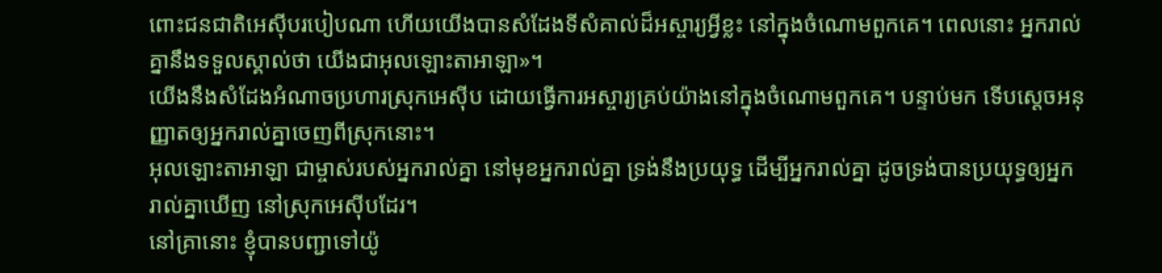ពោះជនជាតិអេស៊ីបរបៀបណា ហើយយើងបានសំដែងទីសំគាល់ដ៏អស្ចារ្យអ្វីខ្លះ នៅក្នុងចំណោមពួកគេ។ ពេលនោះ អ្នករាល់គ្នានឹងទទួលស្គាល់ថា យើងជាអុលឡោះតាអាឡា»។
យើងនឹងសំដែងអំណាចប្រហារស្រុកអេស៊ីប ដោយធ្វើការអស្ចារ្យគ្រប់យ៉ាងនៅក្នុងចំណោមពួកគេ។ បន្ទាប់មក ទើបស្តេចអនុញ្ញាតឲ្យអ្នករាល់គ្នាចេញពីស្រុកនោះ។
អុលឡោះតាអាឡា ជាម្ចាស់របស់អ្នករាល់គ្នា នៅមុខអ្នករាល់គ្នា ទ្រង់នឹងប្រយុទ្ធ ដើម្បីអ្នករាល់គ្នា ដូចទ្រង់បានប្រយុទ្ធឲ្យអ្នករាល់គ្នាឃើញ នៅស្រុកអេស៊ីបដែរ។
នៅគ្រានោះ ខ្ញុំបានបញ្ជាទៅយ៉ូ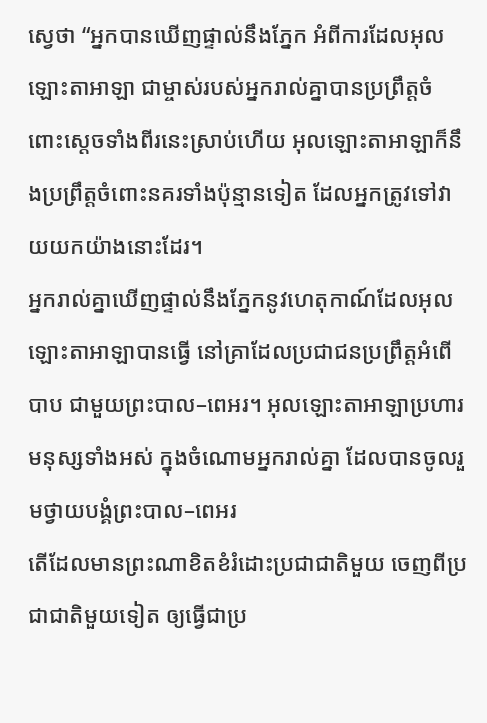ស្វេថា “អ្នកបានឃើញផ្ទាល់នឹងភ្នែក អំពីការដែលអុលឡោះតាអាឡា ជាម្ចាស់របស់អ្នករាល់គ្នាបានប្រព្រឹត្តចំពោះស្តេចទាំងពីរនេះស្រាប់ហើយ អុលឡោះតាអាឡាក៏នឹងប្រព្រឹត្តចំពោះនគរទាំងប៉ុន្មានទៀត ដែលអ្នកត្រូវទៅវាយយកយ៉ាងនោះដែរ។
អ្នករាល់គ្នាឃើញផ្ទាល់នឹងភ្នែកនូវហេតុកាណ៍ដែលអុលឡោះតាអាឡាបានធ្វើ នៅគ្រាដែលប្រជាជនប្រព្រឹត្តអំពើបាប ជាមួយព្រះបាល–ពេអរ។ អុលឡោះតាអាឡាប្រហារមនុស្សទាំងអស់ ក្នុងចំណោមអ្នករាល់គ្នា ដែលបានចូលរួមថ្វាយបង្គំព្រះបាល–ពេអរ
តើដែលមានព្រះណាខិតខំរំដោះប្រជាជាតិមួយ ចេញពីប្រជាជាតិមួយទៀត ឲ្យធ្វើជាប្រ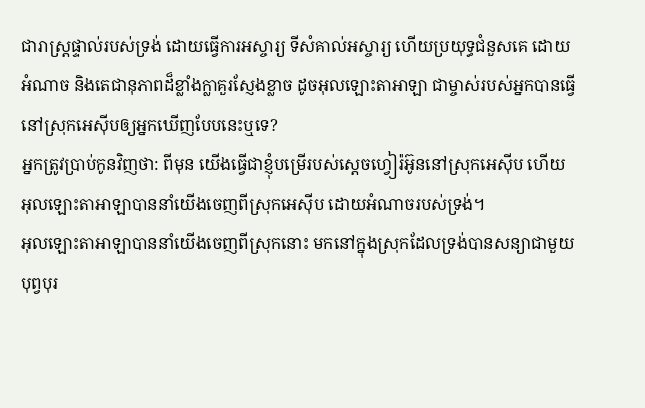ជារាស្ត្រផ្ទាល់របស់ទ្រង់ ដោយធ្វើការអស្ចារ្យ ទីសំគាល់អស្ចារ្យ ហើយប្រយុទ្ធជំនួសគេ ដោយអំណាច និងតេជានុភាពដ៏ខ្លាំងក្លាគួរស្ញែងខ្លាច ដូចអុលឡោះតាអាឡា ជាម្ចាស់របស់អ្នកបានធ្វើនៅស្រុកអេស៊ីបឲ្យអ្នកឃើញបែបនេះឬទេ?
អ្នកត្រូវប្រាប់កូនវិញថា: ពីមុន យើងធ្វើជាខ្ញុំបម្រើរបស់ស្តេចហ្វៀរ៉អ៊ូននៅស្រុកអេស៊ីប ហើយអុលឡោះតាអាឡាបាននាំយើងចេញពីស្រុកអេស៊ីប ដោយអំណាចរបស់ទ្រង់។
អុលឡោះតាអាឡាបាននាំយើងចេញពីស្រុកនោះ មកនៅក្នុងស្រុកដែលទ្រង់បានសន្យាជាមួយបុព្វបុរ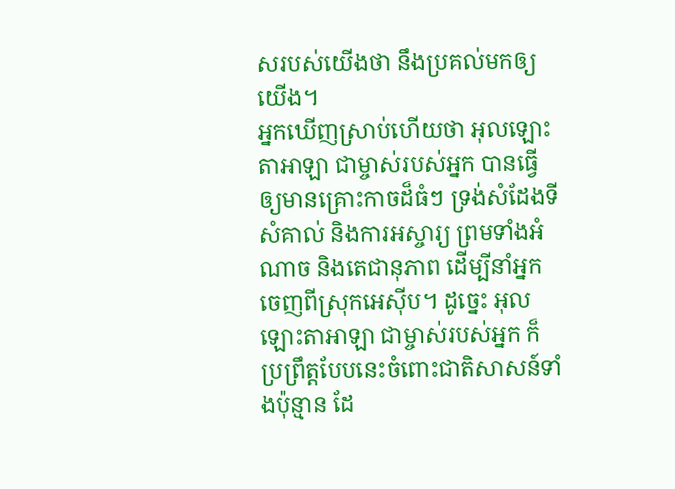សរបស់យើងថា នឹងប្រគល់មកឲ្យយើង។
អ្នកឃើញស្រាប់ហើយថា អុលឡោះតាអាឡា ជាម្ចាស់របស់អ្នក បានធ្វើឲ្យមានគ្រោះកាចដ៏ធំៗ ទ្រង់សំដែងទីសំគាល់ និងការអស្ចារ្យ ព្រមទាំងអំណាច និងតេជានុភាព ដើម្បីនាំអ្នកចេញពីស្រុកអេស៊ីប។ ដូច្នេះ អុលឡោះតាអាឡា ជាម្ចាស់របស់អ្នក ក៏ប្រព្រឹត្តបែបនេះចំពោះជាតិសាសន៍ទាំងប៉ុន្មាន ដែ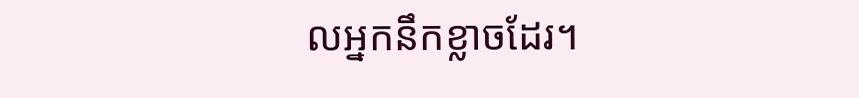លអ្នកនឹកខ្លាចដែរ។